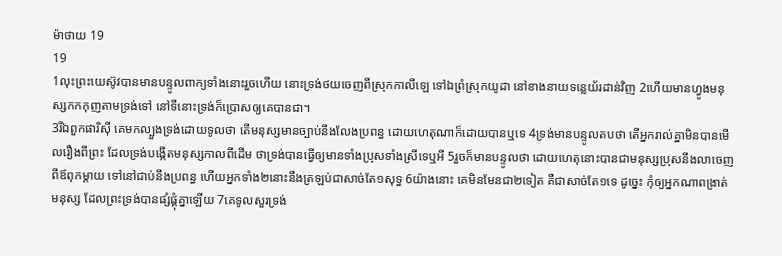ម៉ាថាយ 19
19
1លុះព្រះយេស៊ូវបានមានបន្ទូលពាក្យទាំងនោះរួចហើយ នោះទ្រង់ថយចេញពីស្រុកកាលីឡេ ទៅឯព្រំស្រុកយូដា នៅខាងនាយទន្លេយ័រដាន់វិញ 2ហើយមានហ្វូងមនុស្សកកកុញតាមទ្រង់ទៅ នៅទីនោះទ្រង់ក៏ប្រោសឲ្យគេបានជា។
3រីឯពួកផារិស៊ី គេមកល្បួងទ្រង់ដោយទូលថា តើមនុស្សមានច្បាប់នឹងលែងប្រពន្ធ ដោយហេតុណាក៏ដោយបានឬទេ 4ទ្រង់មានបន្ទូលតបថា តើអ្នករាល់គ្នាមិនបានមើលរឿងពីព្រះ ដែលទ្រង់បង្កើតមនុស្សកាលពីដើម ថាទ្រង់បានធ្វើឲ្យមានទាំងប្រុសទាំងស្រីទេឬអី 5រួចក៏មានបន្ទូលថា ដោយហេតុនោះបានជាមនុស្សប្រុសនឹងលាចេញពីឪពុកម្តាយ ទៅនៅជាប់នឹងប្រពន្ធ ហើយអ្នកទាំង២នោះនឹងត្រឡប់ជាសាច់តែ១សុទ្ធ 6យ៉ាងនោះ គេមិនមែនជា២ទៀត គឺជាសាច់តែ១ទេ ដូច្នេះ កុំឲ្យអ្នកណាពង្រាត់មនុស្ស ដែលព្រះទ្រង់បានផ្សំផ្គុំគ្នាឡើយ 7គេទូលសួរទ្រង់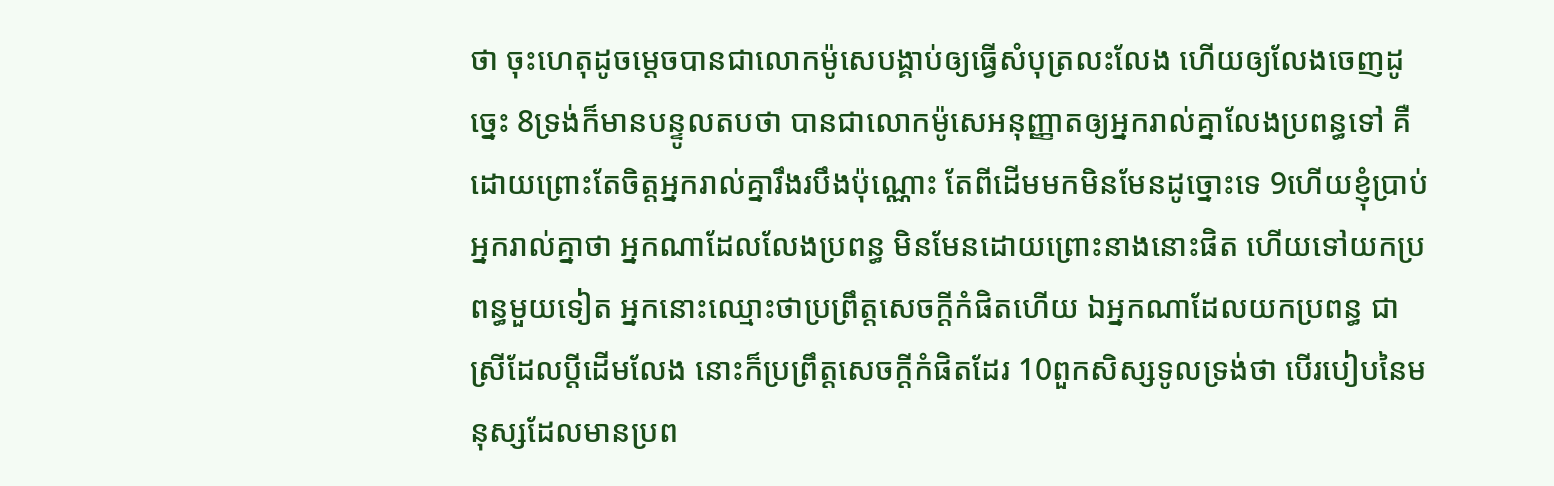ថា ចុះហេតុដូចម្តេចបានជាលោកម៉ូសេបង្គាប់ឲ្យធ្វើសំបុត្រលះលែង ហើយឲ្យលែងចេញដូច្នេះ 8ទ្រង់ក៏មានបន្ទូលតបថា បានជាលោកម៉ូសេអនុញ្ញាតឲ្យអ្នករាល់គ្នាលែងប្រពន្ធទៅ គឺដោយព្រោះតែចិត្តអ្នករាល់គ្នារឹងរបឹងប៉ុណ្ណោះ តែពីដើមមកមិនមែនដូច្នោះទេ 9ហើយខ្ញុំប្រាប់អ្នករាល់គ្នាថា អ្នកណាដែលលែងប្រពន្ធ មិនមែនដោយព្រោះនាងនោះផិត ហើយទៅយកប្រពន្ធមួយទៀត អ្នកនោះឈ្មោះថាប្រព្រឹត្តសេចក្ដីកំផិតហើយ ឯអ្នកណាដែលយកប្រពន្ធ ជាស្រីដែលប្ដីដើមលែង នោះក៏ប្រព្រឹត្តសេចក្ដីកំផិតដែរ 10ពួកសិស្សទូលទ្រង់ថា បើរបៀបនៃមនុស្សដែលមានប្រព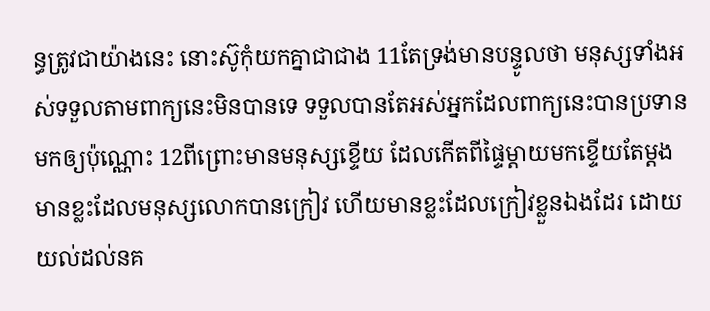ន្ធត្រូវជាយ៉ាងនេះ នោះស៊ូកុំយកគ្នាជាជាង 11តែទ្រង់មានបន្ទូលថា មនុស្សទាំងអស់ទទួលតាមពាក្យនេះមិនបានទេ ទទួលបានតែអស់អ្នកដែលពាក្យនេះបានប្រទានមកឲ្យប៉ុណ្ណោះ 12ពីព្រោះមានមនុស្សខ្ទើយ ដែលកើតពីផ្ទៃម្តាយមកខ្ទើយតែម្តង មានខ្លះដែលមនុស្សលោកបានក្រៀវ ហើយមានខ្លះដែលក្រៀវខ្លួនឯងដែរ ដោយយល់ដល់នគ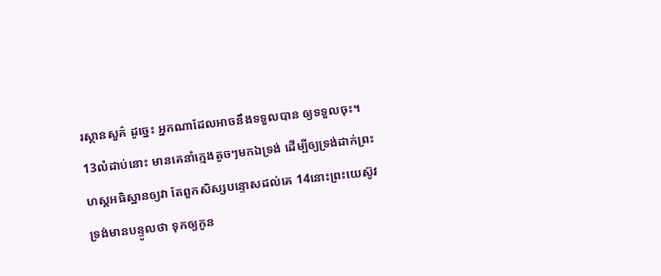រស្ថានសួគ៌ ដូច្នេះ អ្នកណាដែលអាចនឹងទទួលបាន ឲ្យទទួលចុះ។
13លំដាប់នោះ មានគេនាំក្មេងតូចៗមកឯទ្រង់ ដើម្បីឲ្យទ្រង់ដាក់ព្រះហស្តអធិស្ឋានឲ្យវា តែពួកសិស្សបន្ទោសដល់គេ 14នោះព្រះយេស៊ូវទ្រង់មានបន្ទូលថា ទុកឲ្យកូន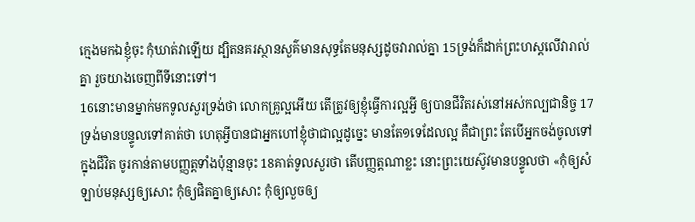ក្មេងមកឯខ្ញុំចុះ កុំឃាត់វាឡើយ ដ្បិតនគរស្ថានសួគ៌មានសុទ្ធតែមនុស្សដូចវារាល់គ្នា 15ទ្រង់ក៏ដាក់ព្រះហស្តលើវារាល់គ្នា រួចយាងចេញពីទីនោះទៅ។
16នោះមានម្នាក់មកទូលសួរទ្រង់ថា លោកគ្រូល្អអើយ តើត្រូវឲ្យខ្ញុំធ្វើការល្អអ្វី ឲ្យបានជីវិតរស់នៅអស់កល្បជានិច្ច 17ទ្រង់មានបន្ទូលទៅគាត់ថា ហេតុអ្វីបានជាអ្នកហៅខ្ញុំថាជាល្អដូច្នេះ មានតែ១ទេដែលល្អ គឺជាព្រះ តែបើអ្នកចង់ចូលទៅក្នុងជីវិត ចូរកាន់តាមបញ្ញត្តទាំងប៉ុន្មានចុះ 18គាត់ទូលសួរថា តើបញ្ញត្តណាខ្លះ នោះព្រះយេស៊ូវមានបន្ទូលថា «កុំឲ្យសំឡាប់មនុស្សឲ្យសោះ កុំឲ្យផិតគ្នាឲ្យសោះ កុំឲ្យលួចឲ្យ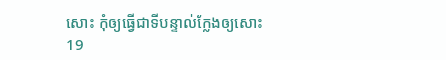សោះ កុំឲ្យធ្វើជាទីបន្ទាល់ក្លែងឲ្យសោះ 19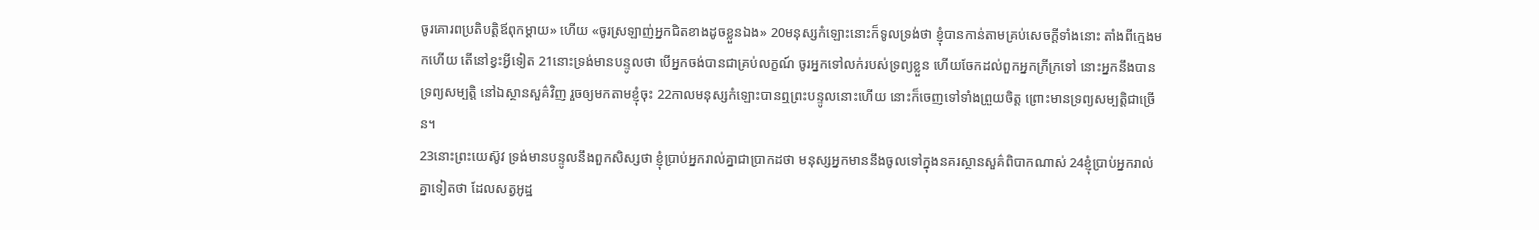ចូរគោរពប្រតិបត្តិឪពុកម្តាយ» ហើយ «ចូរស្រឡាញ់អ្នកជិតខាងដូចខ្លួនឯង» 20មនុស្សកំឡោះនោះក៏ទូលទ្រង់ថា ខ្ញុំបានកាន់តាមគ្រប់សេចក្ដីទាំងនោះ តាំងពីក្មេងមកហើយ តើនៅខ្វះអ្វីទៀត 21នោះទ្រង់មានបន្ទូលថា បើអ្នកចង់បានជាគ្រប់លក្ខណ៍ ចូរអ្នកទៅលក់របស់ទ្រព្យខ្លួន ហើយចែកដល់ពួកអ្នកក្រីក្រទៅ នោះអ្នកនឹងបានទ្រព្យសម្បត្តិ នៅឯស្ថានសួគ៌វិញ រួចឲ្យមកតាមខ្ញុំចុះ 22កាលមនុស្សកំឡោះបានឮព្រះបន្ទូលនោះហើយ នោះក៏ចេញទៅទាំងព្រួយចិត្ត ព្រោះមានទ្រព្យសម្បត្តិជាច្រើន។
23នោះព្រះយេស៊ូវ ទ្រង់មានបន្ទូលនឹងពួកសិស្សថា ខ្ញុំប្រាប់អ្នករាល់គ្នាជាប្រាកដថា មនុស្សអ្នកមាននឹងចូលទៅក្នុងនគរស្ថានសួគ៌ពិបាកណាស់ 24ខ្ញុំប្រាប់អ្នករាល់គ្នាទៀតថា ដែលសត្វអូដ្ឋ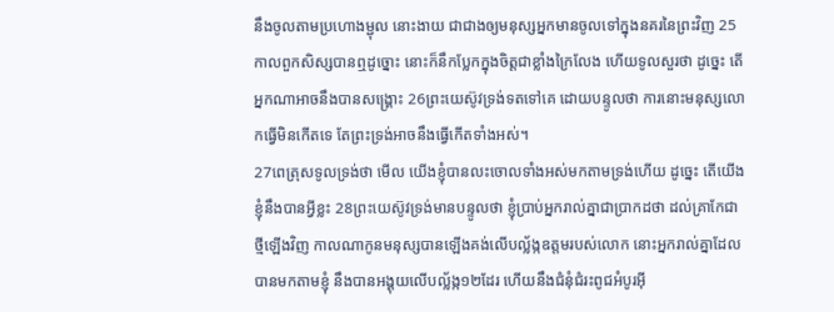នឹងចូលតាមប្រហោងម្ជុល នោះងាយ ជាជាងឲ្យមនុស្សអ្នកមានចូលទៅក្នុងនគរនៃព្រះវិញ 25កាលពួកសិស្សបានឮដូច្នោះ នោះក៏នឹកប្លែកក្នុងចិត្តជាខ្លាំងក្រៃលែង ហើយទូលសួរថា ដូច្នេះ តើអ្នកណាអាចនឹងបានសង្គ្រោះ 26ព្រះយេស៊ូវទ្រង់ទតទៅគេ ដោយបន្ទូលថា ការនោះមនុស្សលោកធ្វើមិនកើតទេ តែព្រះទ្រង់អាចនឹងធ្វើកើតទាំងអស់។
27ពេត្រុសទូលទ្រង់ថា មើល យើងខ្ញុំបានលះចោលទាំងអស់មកតាមទ្រង់ហើយ ដូច្នេះ តើយើងខ្ញុំនឹងបានអ្វីខ្លះ 28ព្រះយេស៊ូវទ្រង់មានបន្ទូលថា ខ្ញុំប្រាប់អ្នករាល់គ្នាជាប្រាកដថា ដល់គ្រាកែជាថ្មីឡើងវិញ កាលណាកូនមនុស្សបានឡើងគង់លើបល្ល័ង្កឧត្តមរបស់លោក នោះអ្នករាល់គ្នាដែលបានមកតាមខ្ញុំ នឹងបានអង្គុយលើបល្ល័ង្ក១២ដែរ ហើយនឹងជំនុំជំរះពូជអំបូរអ៊ី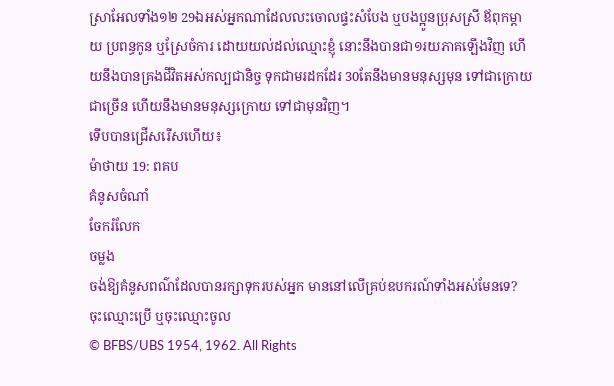ស្រាអែលទាំង១២ 29ឯអស់អ្នកណាដែលលះចោលផ្ទះសំបែង ឬបងប្អូនប្រុសស្រី ឪពុកម្តាយ ប្រពន្ធកូន ឬស្រែចំការ ដោយយល់ដល់ឈ្មោះខ្ញុំ នោះនឹងបានជា១រយភាគឡើងវិញ ហើយនឹងបានគ្រងជីវិតអស់កល្បជានិច្ច ទុកជាមរដកដែរ 30តែនឹងមានមនុស្សមុន ទៅជាក្រោយជាច្រើន ហើយនឹងមានមនុស្សក្រោយ ទៅជាមុនវិញ។
ទើបបានជ្រើសរើសហើយ៖
ម៉ាថាយ 19: ពគប
គំនូសចំណាំ
ចែករំលែក
ចម្លង
ចង់ឱ្យគំនូសពណ៌ដែលបានរក្សាទុករបស់អ្នក មាននៅលើគ្រប់ឧបករណ៍ទាំងអស់មែនទេ? ចុះឈ្មោះប្រើ ឬចុះឈ្មោះចូល
© BFBS/UBS 1954, 1962. All Rights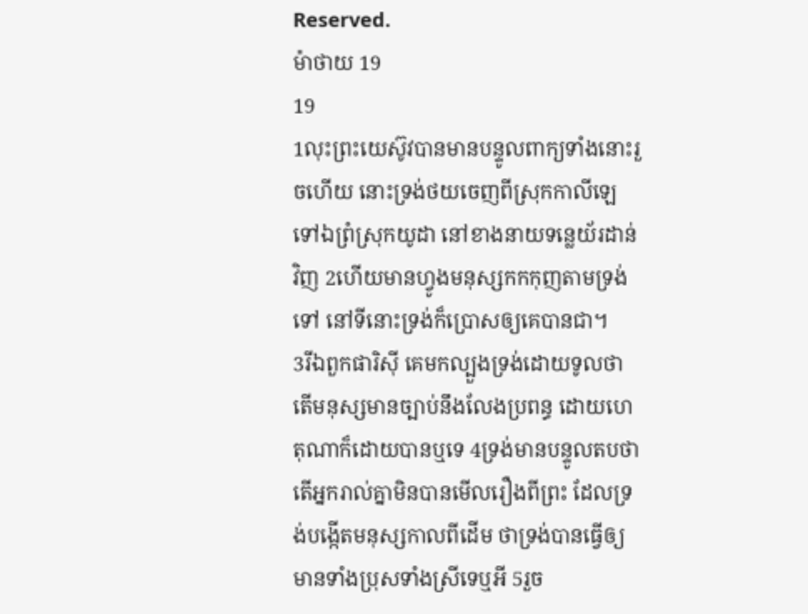Reserved.
ម៉ាថាយ 19
19
1លុះព្រះយេស៊ូវបានមានបន្ទូលពាក្យទាំងនោះរួចហើយ នោះទ្រង់ថយចេញពីស្រុកកាលីឡេ ទៅឯព្រំស្រុកយូដា នៅខាងនាយទន្លេយ័រដាន់វិញ 2ហើយមានហ្វូងមនុស្សកកកុញតាមទ្រង់ទៅ នៅទីនោះទ្រង់ក៏ប្រោសឲ្យគេបានជា។
3រីឯពួកផារិស៊ី គេមកល្បួងទ្រង់ដោយទូលថា តើមនុស្សមានច្បាប់នឹងលែងប្រពន្ធ ដោយហេតុណាក៏ដោយបានឬទេ 4ទ្រង់មានបន្ទូលតបថា តើអ្នករាល់គ្នាមិនបានមើលរឿងពីព្រះ ដែលទ្រង់បង្កើតមនុស្សកាលពីដើម ថាទ្រង់បានធ្វើឲ្យមានទាំងប្រុសទាំងស្រីទេឬអី 5រួច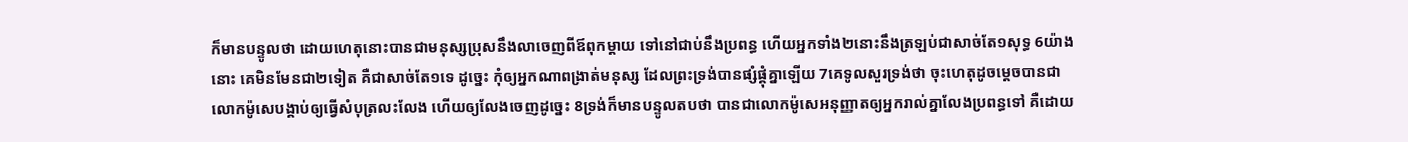ក៏មានបន្ទូលថា ដោយហេតុនោះបានជាមនុស្សប្រុសនឹងលាចេញពីឪពុកម្តាយ ទៅនៅជាប់នឹងប្រពន្ធ ហើយអ្នកទាំង២នោះនឹងត្រឡប់ជាសាច់តែ១សុទ្ធ 6យ៉ាងនោះ គេមិនមែនជា២ទៀត គឺជាសាច់តែ១ទេ ដូច្នេះ កុំឲ្យអ្នកណាពង្រាត់មនុស្ស ដែលព្រះទ្រង់បានផ្សំផ្គុំគ្នាឡើយ 7គេទូលសួរទ្រង់ថា ចុះហេតុដូចម្តេចបានជាលោកម៉ូសេបង្គាប់ឲ្យធ្វើសំបុត្រលះលែង ហើយឲ្យលែងចេញដូច្នេះ 8ទ្រង់ក៏មានបន្ទូលតបថា បានជាលោកម៉ូសេអនុញ្ញាតឲ្យអ្នករាល់គ្នាលែងប្រពន្ធទៅ គឺដោយ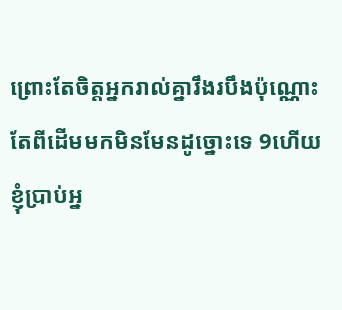ព្រោះតែចិត្តអ្នករាល់គ្នារឹងរបឹងប៉ុណ្ណោះ តែពីដើមមកមិនមែនដូច្នោះទេ 9ហើយខ្ញុំប្រាប់អ្ន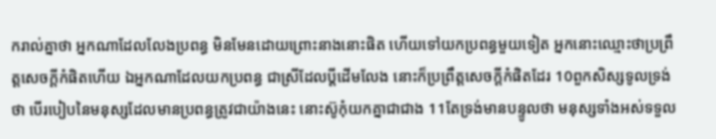ករាល់គ្នាថា អ្នកណាដែលលែងប្រពន្ធ មិនមែនដោយព្រោះនាងនោះផិត ហើយទៅយកប្រពន្ធមួយទៀត អ្នកនោះឈ្មោះថាប្រព្រឹត្តសេចក្ដីកំផិតហើយ ឯអ្នកណាដែលយកប្រពន្ធ ជាស្រីដែលប្ដីដើមលែង នោះក៏ប្រព្រឹត្តសេចក្ដីកំផិតដែរ 10ពួកសិស្សទូលទ្រង់ថា បើរបៀបនៃមនុស្សដែលមានប្រពន្ធត្រូវជាយ៉ាងនេះ នោះស៊ូកុំយកគ្នាជាជាង 11តែទ្រង់មានបន្ទូលថា មនុស្សទាំងអស់ទទួល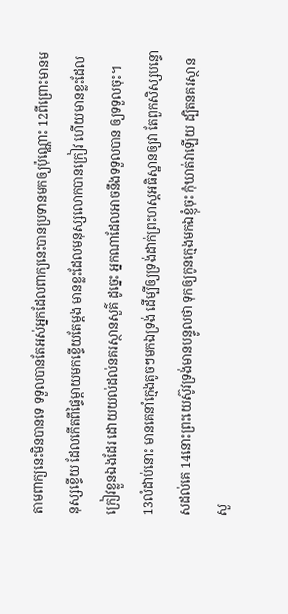តាមពាក្យនេះមិនបានទេ ទទួលបានតែអស់អ្នកដែលពាក្យនេះបានប្រទានមកឲ្យប៉ុណ្ណោះ 12ពីព្រោះមានមនុស្សខ្ទើយ ដែលកើតពីផ្ទៃម្តាយមកខ្ទើយតែម្តង មានខ្លះដែលមនុស្សលោកបានក្រៀវ ហើយមានខ្លះដែលក្រៀវខ្លួនឯងដែរ ដោយយល់ដល់នគរស្ថានសួគ៌ ដូច្នេះ អ្នកណាដែលអាចនឹងទទួលបាន ឲ្យទទួលចុះ។
13លំដាប់នោះ មានគេនាំក្មេងតូចៗមកឯទ្រង់ ដើម្បីឲ្យទ្រង់ដាក់ព្រះហស្តអធិស្ឋានឲ្យវា តែពួកសិស្សបន្ទោសដល់គេ 14នោះព្រះយេស៊ូវទ្រង់មានបន្ទូលថា ទុកឲ្យកូនក្មេងមកឯខ្ញុំចុះ កុំឃាត់វាឡើយ ដ្បិតនគរស្ថានសួ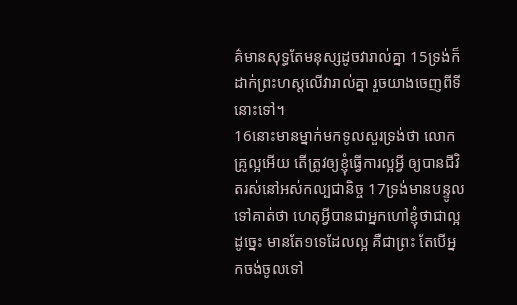គ៌មានសុទ្ធតែមនុស្សដូចវារាល់គ្នា 15ទ្រង់ក៏ដាក់ព្រះហស្តលើវារាល់គ្នា រួចយាងចេញពីទីនោះទៅ។
16នោះមានម្នាក់មកទូលសួរទ្រង់ថា លោកគ្រូល្អអើយ តើត្រូវឲ្យខ្ញុំធ្វើការល្អអ្វី ឲ្យបានជីវិតរស់នៅអស់កល្បជានិច្ច 17ទ្រង់មានបន្ទូលទៅគាត់ថា ហេតុអ្វីបានជាអ្នកហៅខ្ញុំថាជាល្អដូច្នេះ មានតែ១ទេដែលល្អ គឺជាព្រះ តែបើអ្នកចង់ចូលទៅ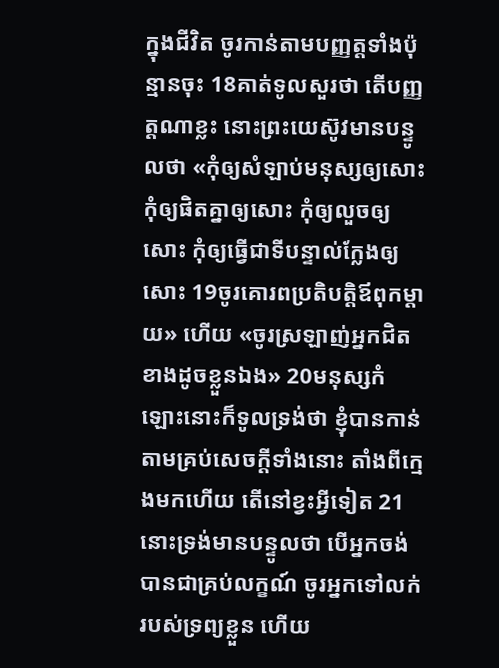ក្នុងជីវិត ចូរកាន់តាមបញ្ញត្តទាំងប៉ុន្មានចុះ 18គាត់ទូលសួរថា តើបញ្ញត្តណាខ្លះ នោះព្រះយេស៊ូវមានបន្ទូលថា «កុំឲ្យសំឡាប់មនុស្សឲ្យសោះ កុំឲ្យផិតគ្នាឲ្យសោះ កុំឲ្យលួចឲ្យសោះ កុំឲ្យធ្វើជាទីបន្ទាល់ក្លែងឲ្យសោះ 19ចូរគោរពប្រតិបត្តិឪពុកម្តាយ» ហើយ «ចូរស្រឡាញ់អ្នកជិតខាងដូចខ្លួនឯង» 20មនុស្សកំឡោះនោះក៏ទូលទ្រង់ថា ខ្ញុំបានកាន់តាមគ្រប់សេចក្ដីទាំងនោះ តាំងពីក្មេងមកហើយ តើនៅខ្វះអ្វីទៀត 21នោះទ្រង់មានបន្ទូលថា បើអ្នកចង់បានជាគ្រប់លក្ខណ៍ ចូរអ្នកទៅលក់របស់ទ្រព្យខ្លួន ហើយ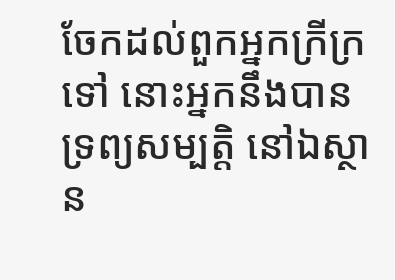ចែកដល់ពួកអ្នកក្រីក្រទៅ នោះអ្នកនឹងបានទ្រព្យសម្បត្តិ នៅឯស្ថាន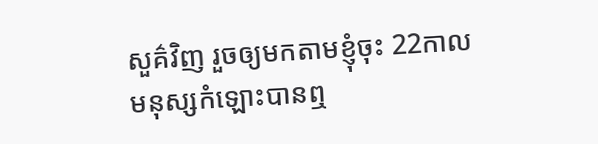សួគ៌វិញ រួចឲ្យមកតាមខ្ញុំចុះ 22កាលមនុស្សកំឡោះបានឮ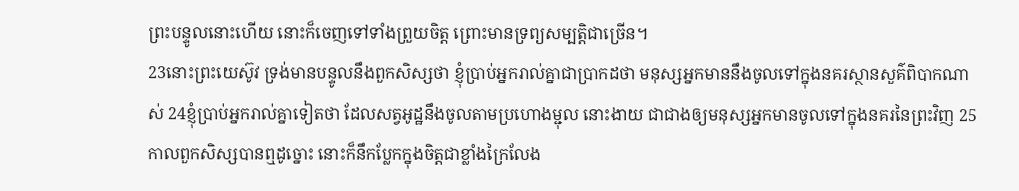ព្រះបន្ទូលនោះហើយ នោះក៏ចេញទៅទាំងព្រួយចិត្ត ព្រោះមានទ្រព្យសម្បត្តិជាច្រើន។
23នោះព្រះយេស៊ូវ ទ្រង់មានបន្ទូលនឹងពួកសិស្សថា ខ្ញុំប្រាប់អ្នករាល់គ្នាជាប្រាកដថា មនុស្សអ្នកមាននឹងចូលទៅក្នុងនគរស្ថានសួគ៌ពិបាកណាស់ 24ខ្ញុំប្រាប់អ្នករាល់គ្នាទៀតថា ដែលសត្វអូដ្ឋនឹងចូលតាមប្រហោងម្ជុល នោះងាយ ជាជាងឲ្យមនុស្សអ្នកមានចូលទៅក្នុងនគរនៃព្រះវិញ 25កាលពួកសិស្សបានឮដូច្នោះ នោះក៏នឹកប្លែកក្នុងចិត្តជាខ្លាំងក្រៃលែង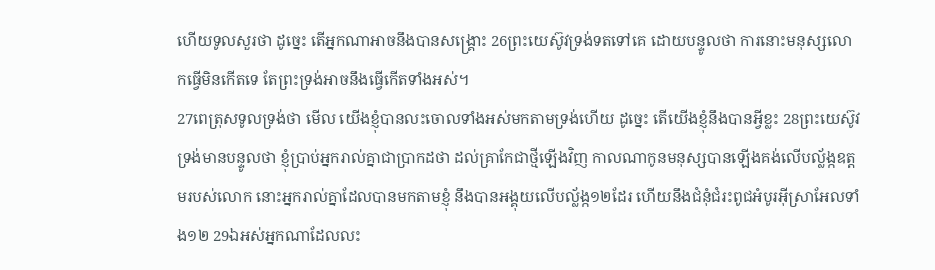ហើយទូលសួរថា ដូច្នេះ តើអ្នកណាអាចនឹងបានសង្គ្រោះ 26ព្រះយេស៊ូវទ្រង់ទតទៅគេ ដោយបន្ទូលថា ការនោះមនុស្សលោកធ្វើមិនកើតទេ តែព្រះទ្រង់អាចនឹងធ្វើកើតទាំងអស់។
27ពេត្រុសទូលទ្រង់ថា មើល យើងខ្ញុំបានលះចោលទាំងអស់មកតាមទ្រង់ហើយ ដូច្នេះ តើយើងខ្ញុំនឹងបានអ្វីខ្លះ 28ព្រះយេស៊ូវទ្រង់មានបន្ទូលថា ខ្ញុំប្រាប់អ្នករាល់គ្នាជាប្រាកដថា ដល់គ្រាកែជាថ្មីឡើងវិញ កាលណាកូនមនុស្សបានឡើងគង់លើបល្ល័ង្កឧត្តមរបស់លោក នោះអ្នករាល់គ្នាដែលបានមកតាមខ្ញុំ នឹងបានអង្គុយលើបល្ល័ង្ក១២ដែរ ហើយនឹងជំនុំជំរះពូជអំបូរអ៊ីស្រាអែលទាំង១២ 29ឯអស់អ្នកណាដែលលះ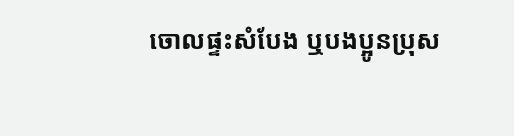ចោលផ្ទះសំបែង ឬបងប្អូនប្រុស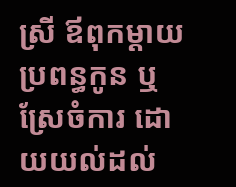ស្រី ឪពុកម្តាយ ប្រពន្ធកូន ឬស្រែចំការ ដោយយល់ដល់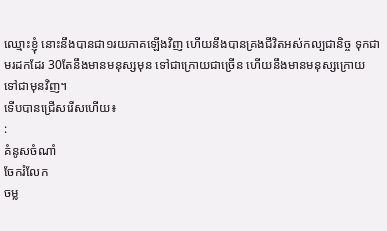ឈ្មោះខ្ញុំ នោះនឹងបានជា១រយភាគឡើងវិញ ហើយនឹងបានគ្រងជីវិតអស់កល្បជានិច្ច ទុកជាមរដកដែរ 30តែនឹងមានមនុស្សមុន ទៅជាក្រោយជាច្រើន ហើយនឹងមានមនុស្សក្រោយ ទៅជាមុនវិញ។
ទើបបានជ្រើសរើសហើយ៖
:
គំនូសចំណាំ
ចែករំលែក
ចម្ល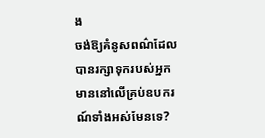ង
ចង់ឱ្យគំនូសពណ៌ដែលបានរក្សាទុករបស់អ្នក មាននៅលើគ្រប់ឧបករណ៍ទាំងអស់មែនទេ?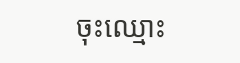ចុះឈ្មោះ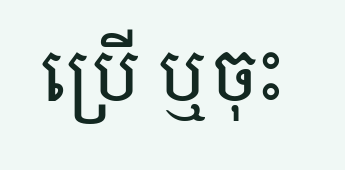ប្រើ ឬចុះ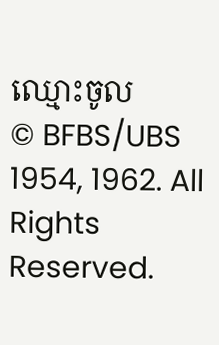ឈ្មោះចូល
© BFBS/UBS 1954, 1962. All Rights Reserved.